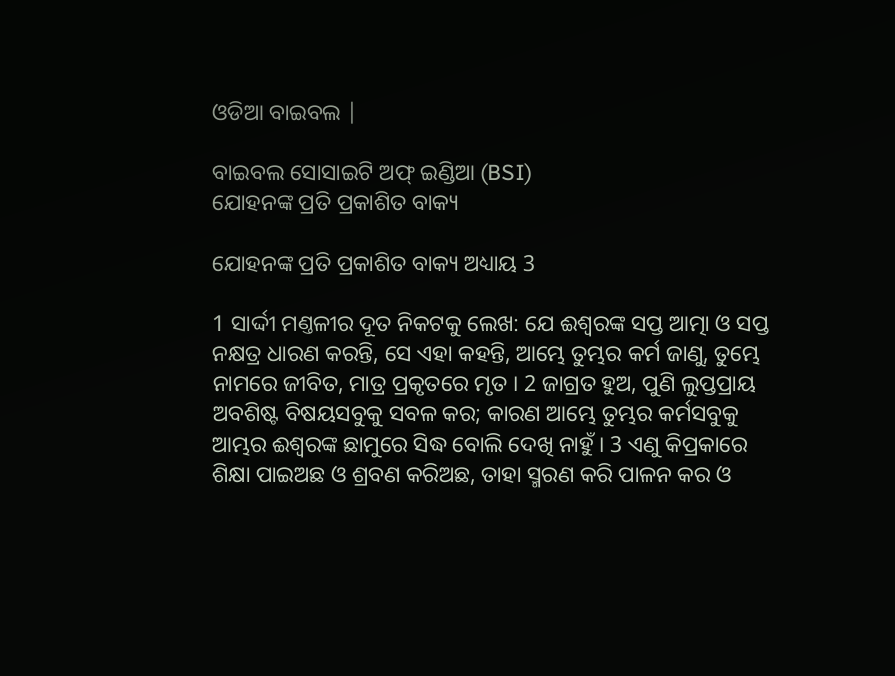ଓଡିଆ ବାଇବଲ |

ବାଇବଲ ସୋସାଇଟି ଅଫ୍ ଇଣ୍ଡିଆ (BSI)
ଯୋହନଙ୍କ ପ୍ରତି ପ୍ରକାଶିତ ବାକ୍ୟ

ଯୋହନଙ୍କ ପ୍ରତି ପ୍ରକାଶିତ ବାକ୍ୟ ଅଧ୍ୟାୟ 3

1 ସାର୍ଦ୍ଦୀ ମଣ୍ତଳୀର ଦୂତ ନିକଟକୁ ଲେଖ: ଯେ ଈଶ୍ଵରଙ୍କ ସପ୍ତ ଆତ୍ମା ଓ ସପ୍ତ ନକ୍ଷତ୍ର ଧାରଣ କରନ୍ତି, ସେ ଏହା କହନ୍ତି, ଆମ୍ଭେ ତୁମ୍ଭର କର୍ମ ଜାଣୁ, ତୁମ୍ଭେ ନାମରେ ଜୀବିତ, ମାତ୍ର ପ୍ରକୃତରେ ମୃତ । 2 ଜାଗ୍ରତ ହୁଅ, ପୁଣି ଲୁପ୍ତପ୍ରାୟ ଅବଶିଷ୍ଟ ବିଷୟସବୁକୁ ସବଳ କର; କାରଣ ଆମ୍ଭେ ତୁମ୍ଭର କର୍ମସବୁକୁ ଆମ୍ଭର ଈଶ୍ଵରଙ୍କ ଛାମୁରେ ସିଦ୍ଧ ବୋଲି ଦେଖି ନାହୁଁ । 3 ଏଣୁ କିପ୍ରକାରେ ଶିକ୍ଷା ପାଇଅଛ ଓ ଶ୍ରବଣ କରିଅଛ, ତାହା ସ୍ମରଣ କରି ପାଳନ କର ଓ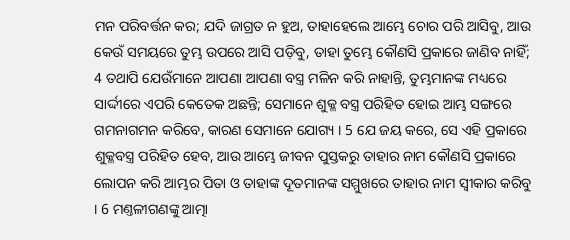ମନ ପରିବର୍ତ୍ତନ କର; ଯଦି ଜାଗ୍ରତ ନ ହୁଅ, ତାହାହେଲେ ଆମ୍ଭେ ଚୋର ପରି ଆସିବୁ, ଆଉ କେଉଁ ସମୟରେ ତୁମ୍ଭ ଉପରେ ଆସି ପଡ଼ିବୁ, ତାହା ତୁମ୍ଭେ କୌଣସି ପ୍ରକାରେ ଜାଣିବ ନାହିଁ; 4 ତଥାପି ଯେଉଁମାନେ ଆପଣା ଆପଣା ବସ୍ତ୍ର ମଳିନ କରି ନାହାନ୍ତି, ତୁମ୍ଭମାନଙ୍କ ମଧ୍ୟରେ ସାର୍ଦ୍ଦୀରେ ଏପରି କେତେକ ଅଛନ୍ତି; ସେମାନେ ଶୁକ୍ଳ ବସ୍ତ୍ର ପରିହିତ ହୋଇ ଆମ୍ଭ ସଙ୍ଗରେ ଗମନାଗମନ କରିବେ, କାରଣ ସେମାନେ ଯୋଗ୍ୟ । 5 ଯେ ଜୟ କରେ, ସେ ଏହି ପ୍ରକାରେ ଶୁକ୍ଳବସ୍ତ୍ର ପରିହିତ ହେବ, ଆଉ ଆମ୍ଭେ ଜୀବନ ପୁସ୍ତକରୁ ତାହାର ନାମ କୌଣସି ପ୍ରକାରେ ଲୋପନ କରି ଆମ୍ଭର ପିତା ଓ ତାହାଙ୍କ ଦୂତମାନଙ୍କ ସମ୍ମୁଖରେ ତାହାର ନାମ ସ୍ଵୀକାର କରିବୁ । 6 ମଣ୍ତଳୀଗଣଙ୍କୁ ଆତ୍ମା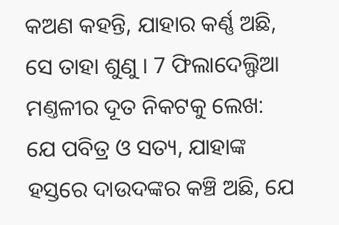କଅଣ କହନ୍ତି, ଯାହାର କର୍ଣ୍ଣ ଅଛି, ସେ ତାହା ଶୁଣୁ । 7 ଫିଲାଦେଲ୍ଫିଆ ମଣ୍ତଳୀର ଦୂତ ନିକଟକୁ ଲେଖ: ଯେ ପବିତ୍ର ଓ ସତ୍ୟ, ଯାହାଙ୍କ ହସ୍ତରେ ଦାଉଦଙ୍କର କଞ୍ଚି ଅଛି, ଯେ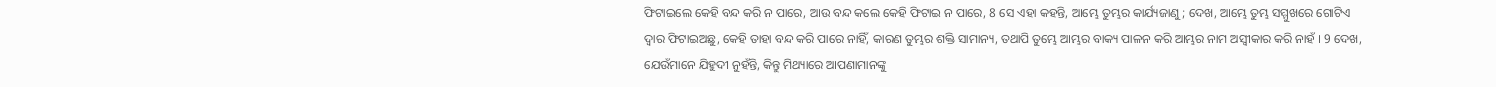ଫିଟାଇଲେ କେହି ବନ୍ଦ କରି ନ ପାରେ, ଆଉ ବନ୍ଦ କଲେ କେହି ଫିଟାଇ ନ ପାରେ, 8 ସେ ଏହା କହନ୍ତି, ଆମ୍ଭେ ତୁମ୍ଭର କାର୍ଯ୍ୟଜାଣୁ; ଦେଖ, ଆମ୍ଭେ ତୁମ୍ଭ ସମ୍ମୁଖରେ ଗୋଟିଏ ଦ୍ଵାର ଫିଟାଇଅଛୁ, କେହି ତାହା ବନ୍ଦ କରି ପାରେ ନାହିଁ, କାରଣ ତୁମ୍ଭର ଶକ୍ତି ସାମାନ୍ୟ, ତଥାପି ତୁମ୍ଭେ ଆମ୍ଭର ବାକ୍ୟ ପାଳନ କରି ଆମ୍ଭର ନାମ ଅସ୍ଵୀକାର କରି ନାହଁ । 9 ଦେଖ, ଯେଉଁମାନେ ଯିହୁଦୀ ନୁହଁନ୍ତି, କିନ୍ତୁ ମିଥ୍ୟାରେ ଆପଣାମାନଙ୍କୁ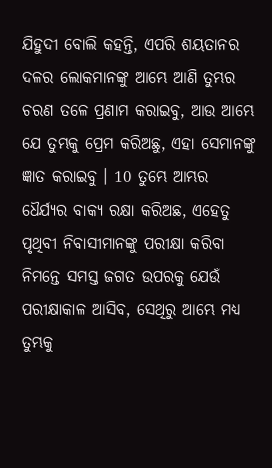ଯିହୁଦୀ ବୋଲି କହନ୍ତି, ଏପରି ଶୟତାନର ଦଳର ଲୋକମାନଙ୍କୁ ଆମ୍ଭେ ଆଣି ତୁମ୍ଭର ଚରଣ ତଳେ ପ୍ରଣାମ କରାଇବୁ, ଆଉ ଆମ୍ଭେ ଯେ ତୁମ୍ଭକୁ ପ୍ରେମ କରିଅଛୁ, ଏହା ସେମାନଙ୍କୁ ଜ୍ଞାତ କରାଇବୁ । 10 ତୁମ୍ଭେ ଆମ୍ଭର ଧୈର୍ଯ୍ୟର ବାକ୍ୟ ରକ୍ଷା କରିଅଛ, ଏହେତୁ ପୃଥିବୀ ନିବାସୀମାନଙ୍କୁ ପରୀକ୍ଷା କରିବା ନିମନ୍ତେ ସମସ୍ତ ଜଗତ ଉପରକୁ ଯେଉଁ ପରୀକ୍ଷାକାଳ ଆସିବ, ସେଥିରୁ ଆମ୍ଭେ ମଧ୍ୟ ତୁମ୍ଭକୁ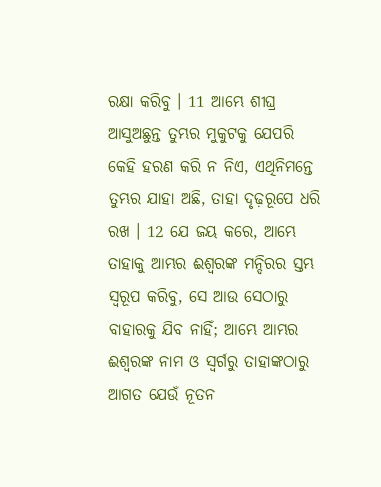ରକ୍ଷା କରିବୁ । 11 ଆମ୍ଭେ ଶୀଘ୍ର ଆସୁଅଛୁନ୍ତ ତୁମ୍ଭର ମୁକୁଟକୁ ଯେପରି କେହି ହରଣ କରି ନ ନିଏ, ଏଥିନିମନ୍ତେ ତୁମ୍ଭର ଯାହା ଅଛି, ତାହା ଦୃଢ଼ରୂପେ ଧରି ରଖ । 12 ଯେ ଜୟ କରେ, ଆମ୍ଭେ ତାହାକୁ ଆମ୍ଭର ଈଶ୍ଵରଙ୍କ ମନ୍ଦିରର ସ୍ତମ୍ଭ ସ୍ଵରୂପ କରିବୁ, ସେ ଆଉ ସେଠାରୁ ବାହାରକୁ ଯିବ ନାହିଁ; ଆମ୍ଭେ ଆମ୍ଭର ଈଶ୍ଵରଙ୍କ ନାମ ଓ ସ୍ଵର୍ଗରୁ ତାହାଙ୍କଠାରୁ ଆଗତ ଯେଉଁ ନୂତନ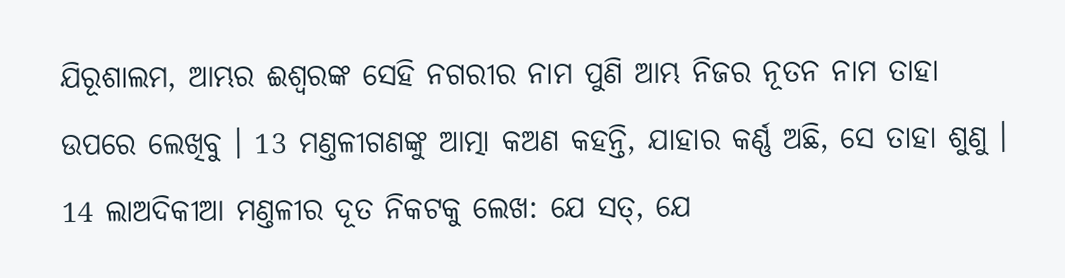ଯିରୂଶାଲମ, ଆମ୍ଭର ଈଶ୍ଵରଙ୍କ ସେହି ନଗରୀର ନାମ ପୁଣି ଆମ୍ଭ ନିଜର ନୂତନ ନାମ ତାହା ଉପରେ ଲେଖିବୁ । 13 ମଣ୍ତଳୀଗଣଙ୍କୁ ଆତ୍ମା କଅଣ କହନ୍ତି, ଯାହାର କର୍ଣ୍ଣ ଅଛି, ସେ ତାହା ଶୁଣୁ । 14 ଲାଅଦିକୀଆ ମଣ୍ତଳୀର ଦୂତ ନିକଟକୁ ଲେଖ: ଯେ ସତ୍, ଯେ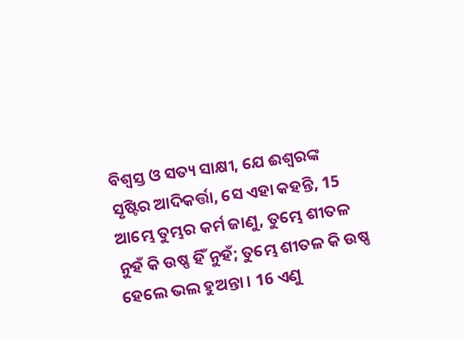ବିଶ୍ଵସ୍ତ ଓ ସତ୍ୟ ସାକ୍ଷୀ, ଯେ ଈଶ୍ଵରଙ୍କ ସୃଷ୍ଟିର ଆଦିକର୍ତ୍ତା, ସେ ଏହା କହନ୍ତି, 15 ଆମ୍ଭେ ତୁମ୍ଭର କର୍ମ ଜାଣୁ, ତୁମ୍ଭେ ଶୀତଳ ନୁହଁ କି ଉଷ୍ଣ ହିଁ ନୁହଁ; ତୁମ୍ଭେ ଶୀତଳ କି ଉଷ୍ଣ ହେଲେ ଭଲ ହୁଅନ୍ତା । 16 ଏଣୁ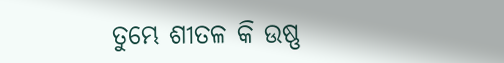ତୁମ୍ଭେ ଶୀତଳ କି ଉଷ୍ଣ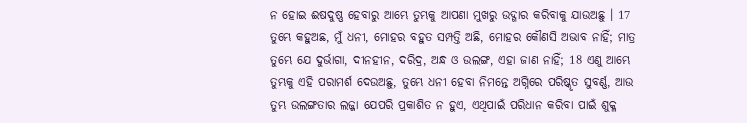ନ ହୋଇ ଈଷଦୁଷ୍ଣ ହେବାରୁ ଆମ୍ଭେ ତୁମ୍ଭକୁ ଆପଣା ମୁଖରୁ ଉଦ୍ଗାର କରିବାକୁ ଯାଉଅଛୁ । 17 ତୁମ୍ଭେ କହୁଅଛ, ମୁଁ ଧନୀ, ମୋହର ବହୁତ ସମ୍ପତ୍ତି ଅଛି, ମୋହର କୌଣସି ଅଭାବ ନାହିଁ; ମାତ୍ର ତୁମ୍ଭେ ଯେ ଦୁର୍ଭାଗା, ଦୀନହୀନ, ଦରିଦ୍ର, ଅନ୍ଧ ଓ ଉଲଙ୍ଗ, ଏହା ଜାଣ ନାହିଁ; 18 ଏଣୁ ଆମ୍ଭେ ତୁମ୍ଭକୁ ଏହି ପରାମର୍ଶ ଦେଉଅଛୁ, ତୁମ୍ଭେ ଧନୀ ହେବା ନିମନ୍ତେ ଅଗ୍ନିରେ ପରିଷ୍କୃତ ସୁବର୍ଣ୍ଣ, ଆଉ ତୁମ୍ଭ ଉଲଙ୍ଗତାର ଲଜ୍ଜା ଯେପରି ପ୍ରକାଶିତ ନ ହୁଏ, ଏଥିପାଇଁ ପରିଧାନ କରିବା ପାଇଁ ଶୁକ୍ଳ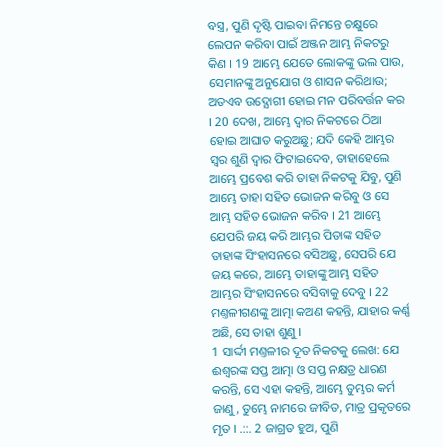ବସ୍ତ୍ର, ପୁଣି ଦୃଷ୍ଟି ପାଇବା ନିମନ୍ତେ ଚକ୍ଷୁରେ ଲେପନ କରିବା ପାଇଁ ଅଞ୍ଜନ ଆମ୍ଭ ନିକଟରୁ କିଣ । 19 ଆମ୍ଭେ ଯେତେ ଲୋକଙ୍କୁ ଭଲ ପାଉ, ସେମାନଙ୍କୁ ଅନୁଯୋଗ ଓ ଶାସନ କରିଥାଉ; ଅତଏବ ଉଦ୍ଯୋଗୀ ହୋଇ ମନ ପରିବର୍ତ୍ତନ କର । 20 ଦେଖ, ଆମ୍ଭେ ଦ୍ଵାର ନିକଟରେ ଠିଆ ହୋଇ ଆଘାତ କରୁଅଛୁ; ଯଦି କେହି ଆମ୍ଭର ସ୍ଵର ଶୁଣି ଦ୍ଵାର ଫିଟାଇଦେବ, ତାହାହେଲେ ଆମ୍ଭେ ପ୍ରବେଶ କରି ତାହା ନିକଟକୁ ଯିବୁ, ପୁଣି ଆମ୍ଭେ ତାହା ସହିତ ଭୋଜନ କରିବୁ ଓ ସେ ଆମ୍ଭ ସହିତ ଭୋଜନ କରିବ । 21 ଆମ୍ଭେ ଯେପରି ଜୟ କରି ଆମ୍ଭର ପିତାଙ୍କ ସହିତ ତାହାଙ୍କ ସିଂହାସନରେ ବସିଅଛୁ, ସେପରି ଯେ ଜୟ କରେ, ଆମ୍ଭେ ତାହାଙ୍କୁ ଆମ୍ଭ ସହିତ ଆମ୍ଭର ସିଂହାସନରେ ବସିବାକୁ ଦେବୁ । 22 ମଣ୍ତଳୀଗଣଙ୍କୁ ଆତ୍ମା କଅଣ କହନ୍ତି, ଯାହାର କର୍ଣ୍ଣ ଅଛି, ସେ ତାହା ଶୁଣୁ ।
1 ସାର୍ଦ୍ଦୀ ମଣ୍ତଳୀର ଦୂତ ନିକଟକୁ ଲେଖ: ଯେ ଈଶ୍ଵରଙ୍କ ସପ୍ତ ଆତ୍ମା ଓ ସପ୍ତ ନକ୍ଷତ୍ର ଧାରଣ କରନ୍ତି, ସେ ଏହା କହନ୍ତି, ଆମ୍ଭେ ତୁମ୍ଭର କର୍ମ ଜାଣୁ, ତୁମ୍ଭେ ନାମରେ ଜୀବିତ, ମାତ୍ର ପ୍ରକୃତରେ ମୃତ । .::. 2 ଜାଗ୍ରତ ହୁଅ, ପୁଣି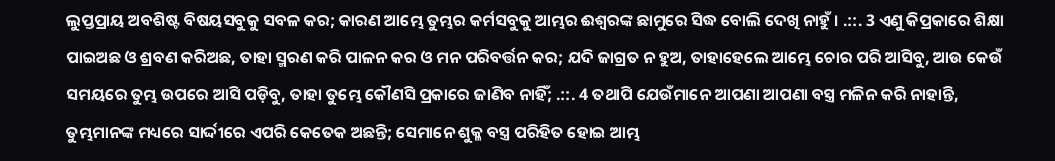ଲୁପ୍ତପ୍ରାୟ ଅବଶିଷ୍ଟ ବିଷୟସବୁକୁ ସବଳ କର; କାରଣ ଆମ୍ଭେ ତୁମ୍ଭର କର୍ମସବୁକୁ ଆମ୍ଭର ଈଶ୍ଵରଙ୍କ ଛାମୁରେ ସିଦ୍ଧ ବୋଲି ଦେଖି ନାହୁଁ । .::. 3 ଏଣୁ କିପ୍ରକାରେ ଶିକ୍ଷା ପାଇଅଛ ଓ ଶ୍ରବଣ କରିଅଛ, ତାହା ସ୍ମରଣ କରି ପାଳନ କର ଓ ମନ ପରିବର୍ତ୍ତନ କର; ଯଦି ଜାଗ୍ରତ ନ ହୁଅ, ତାହାହେଲେ ଆମ୍ଭେ ଚୋର ପରି ଆସିବୁ, ଆଉ କେଉଁ ସମୟରେ ତୁମ୍ଭ ଉପରେ ଆସି ପଡ଼ିବୁ, ତାହା ତୁମ୍ଭେ କୌଣସି ପ୍ରକାରେ ଜାଣିବ ନାହିଁ; .::. 4 ତଥାପି ଯେଉଁମାନେ ଆପଣା ଆପଣା ବସ୍ତ୍ର ମଳିନ କରି ନାହାନ୍ତି, ତୁମ୍ଭମାନଙ୍କ ମଧ୍ୟରେ ସାର୍ଦ୍ଦୀରେ ଏପରି କେତେକ ଅଛନ୍ତି; ସେମାନେ ଶୁକ୍ଳ ବସ୍ତ୍ର ପରିହିତ ହୋଇ ଆମ୍ଭ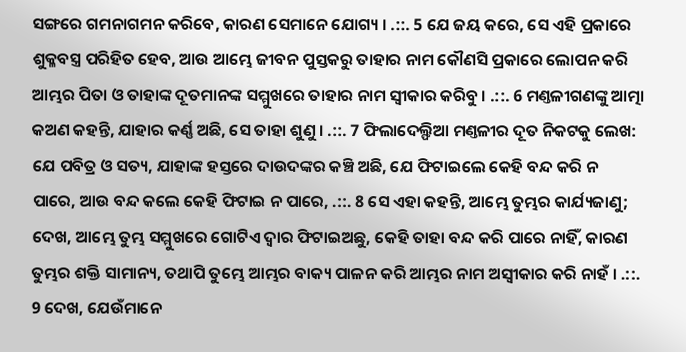ସଙ୍ଗରେ ଗମନାଗମନ କରିବେ, କାରଣ ସେମାନେ ଯୋଗ୍ୟ । .::. 5 ଯେ ଜୟ କରେ, ସେ ଏହି ପ୍ରକାରେ ଶୁକ୍ଳବସ୍ତ୍ର ପରିହିତ ହେବ, ଆଉ ଆମ୍ଭେ ଜୀବନ ପୁସ୍ତକରୁ ତାହାର ନାମ କୌଣସି ପ୍ରକାରେ ଲୋପନ କରି ଆମ୍ଭର ପିତା ଓ ତାହାଙ୍କ ଦୂତମାନଙ୍କ ସମ୍ମୁଖରେ ତାହାର ନାମ ସ୍ଵୀକାର କରିବୁ । .::. 6 ମଣ୍ତଳୀଗଣଙ୍କୁ ଆତ୍ମା କଅଣ କହନ୍ତି, ଯାହାର କର୍ଣ୍ଣ ଅଛି, ସେ ତାହା ଶୁଣୁ । .::. 7 ଫିଲାଦେଲ୍ଫିଆ ମଣ୍ତଳୀର ଦୂତ ନିକଟକୁ ଲେଖ: ଯେ ପବିତ୍ର ଓ ସତ୍ୟ, ଯାହାଙ୍କ ହସ୍ତରେ ଦାଉଦଙ୍କର କଞ୍ଚି ଅଛି, ଯେ ଫିଟାଇଲେ କେହି ବନ୍ଦ କରି ନ ପାରେ, ଆଉ ବନ୍ଦ କଲେ କେହି ଫିଟାଇ ନ ପାରେ, .::. 8 ସେ ଏହା କହନ୍ତି, ଆମ୍ଭେ ତୁମ୍ଭର କାର୍ଯ୍ୟଜାଣୁ; ଦେଖ, ଆମ୍ଭେ ତୁମ୍ଭ ସମ୍ମୁଖରେ ଗୋଟିଏ ଦ୍ଵାର ଫିଟାଇଅଛୁ, କେହି ତାହା ବନ୍ଦ କରି ପାରେ ନାହିଁ, କାରଣ ତୁମ୍ଭର ଶକ୍ତି ସାମାନ୍ୟ, ତଥାପି ତୁମ୍ଭେ ଆମ୍ଭର ବାକ୍ୟ ପାଳନ କରି ଆମ୍ଭର ନାମ ଅସ୍ଵୀକାର କରି ନାହଁ । .::. 9 ଦେଖ, ଯେଉଁମାନେ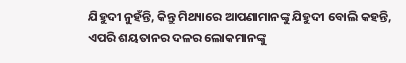ଯିହୁଦୀ ନୁହଁନ୍ତି, କିନ୍ତୁ ମିଥ୍ୟାରେ ଆପଣାମାନଙ୍କୁ ଯିହୁଦୀ ବୋଲି କହନ୍ତି, ଏପରି ଶୟତାନର ଦଳର ଲୋକମାନଙ୍କୁ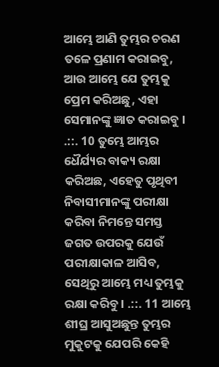ଆମ୍ଭେ ଆଣି ତୁମ୍ଭର ଚରଣ ତଳେ ପ୍ରଣାମ କରାଇବୁ, ଆଉ ଆମ୍ଭେ ଯେ ତୁମ୍ଭକୁ ପ୍ରେମ କରିଅଛୁ, ଏହା ସେମାନଙ୍କୁ ଜ୍ଞାତ କରାଇବୁ । .::. 10 ତୁମ୍ଭେ ଆମ୍ଭର ଧୈର୍ଯ୍ୟର ବାକ୍ୟ ରକ୍ଷା କରିଅଛ, ଏହେତୁ ପୃଥିବୀ ନିବାସୀମାନଙ୍କୁ ପରୀକ୍ଷା କରିବା ନିମନ୍ତେ ସମସ୍ତ ଜଗତ ଉପରକୁ ଯେଉଁ ପରୀକ୍ଷାକାଳ ଆସିବ, ସେଥିରୁ ଆମ୍ଭେ ମଧ୍ୟ ତୁମ୍ଭକୁ ରକ୍ଷା କରିବୁ । .::. 11 ଆମ୍ଭେ ଶୀଘ୍ର ଆସୁଅଛୁନ୍ତ ତୁମ୍ଭର ମୁକୁଟକୁ ଯେପରି କେହି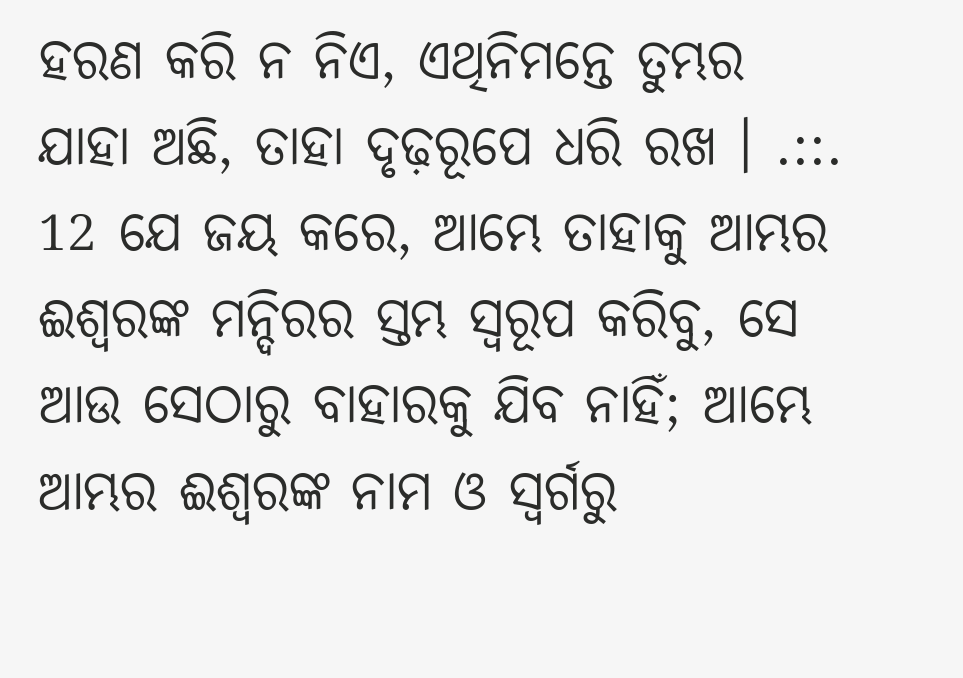ହରଣ କରି ନ ନିଏ, ଏଥିନିମନ୍ତେ ତୁମ୍ଭର ଯାହା ଅଛି, ତାହା ଦୃଢ଼ରୂପେ ଧରି ରଖ । .::. 12 ଯେ ଜୟ କରେ, ଆମ୍ଭେ ତାହାକୁ ଆମ୍ଭର ଈଶ୍ଵରଙ୍କ ମନ୍ଦିରର ସ୍ତମ୍ଭ ସ୍ଵରୂପ କରିବୁ, ସେ ଆଉ ସେଠାରୁ ବାହାରକୁ ଯିବ ନାହିଁ; ଆମ୍ଭେ ଆମ୍ଭର ଈଶ୍ଵରଙ୍କ ନାମ ଓ ସ୍ଵର୍ଗରୁ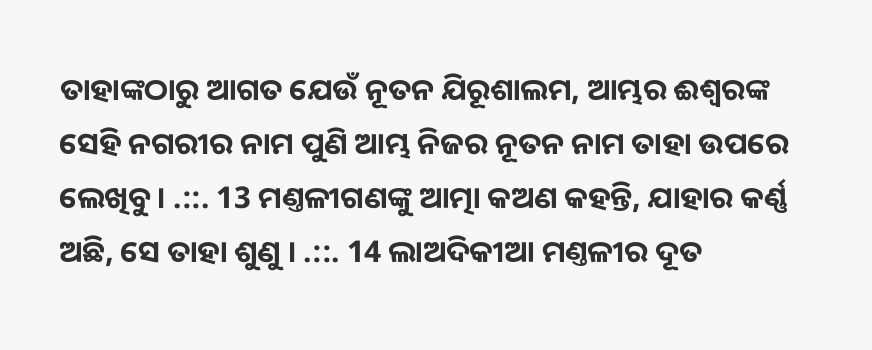ତାହାଙ୍କଠାରୁ ଆଗତ ଯେଉଁ ନୂତନ ଯିରୂଶାଲମ, ଆମ୍ଭର ଈଶ୍ଵରଙ୍କ ସେହି ନଗରୀର ନାମ ପୁଣି ଆମ୍ଭ ନିଜର ନୂତନ ନାମ ତାହା ଉପରେ ଲେଖିବୁ । .::. 13 ମଣ୍ତଳୀଗଣଙ୍କୁ ଆତ୍ମା କଅଣ କହନ୍ତି, ଯାହାର କର୍ଣ୍ଣ ଅଛି, ସେ ତାହା ଶୁଣୁ । .::. 14 ଲାଅଦିକୀଆ ମଣ୍ତଳୀର ଦୂତ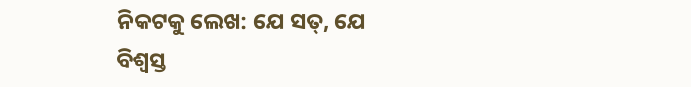ନିକଟକୁ ଲେଖ: ଯେ ସତ୍, ଯେ ବିଶ୍ଵସ୍ତ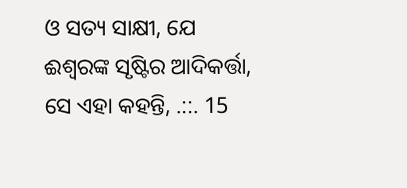ଓ ସତ୍ୟ ସାକ୍ଷୀ, ଯେ ଈଶ୍ଵରଙ୍କ ସୃଷ୍ଟିର ଆଦିକର୍ତ୍ତା, ସେ ଏହା କହନ୍ତି, .::. 15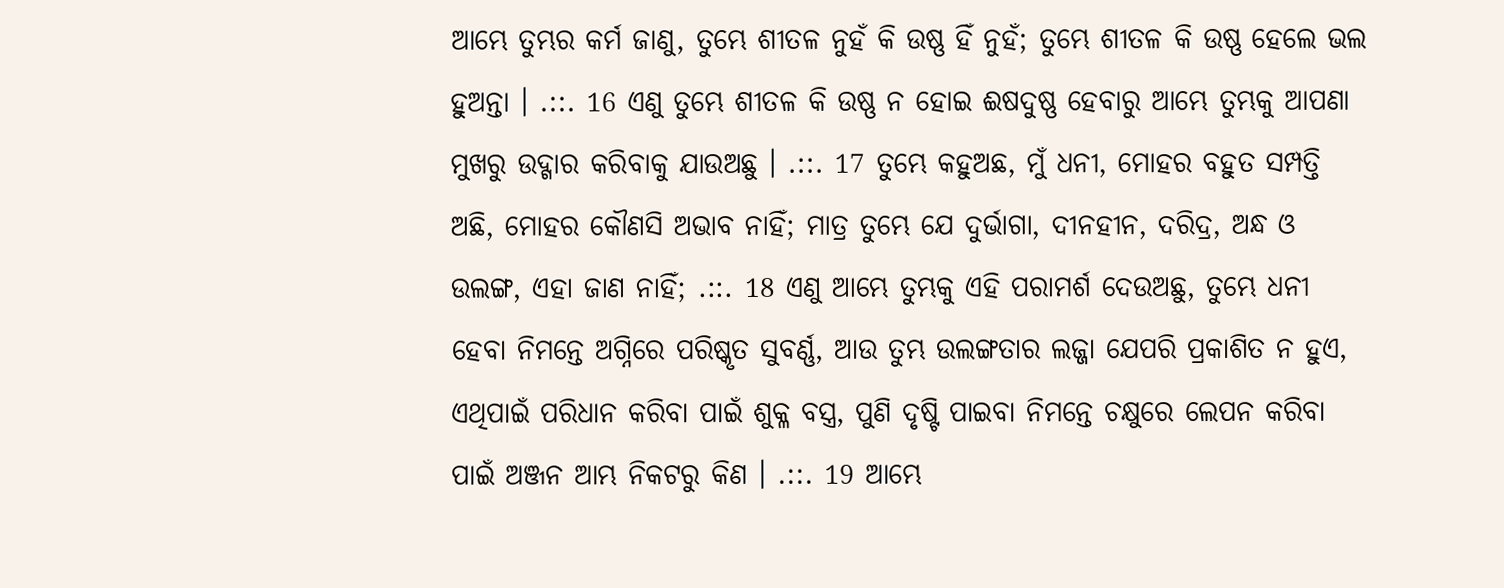ଆମ୍ଭେ ତୁମ୍ଭର କର୍ମ ଜାଣୁ, ତୁମ୍ଭେ ଶୀତଳ ନୁହଁ କି ଉଷ୍ଣ ହିଁ ନୁହଁ; ତୁମ୍ଭେ ଶୀତଳ କି ଉଷ୍ଣ ହେଲେ ଭଲ ହୁଅନ୍ତା । .::. 16 ଏଣୁ ତୁମ୍ଭେ ଶୀତଳ କି ଉଷ୍ଣ ନ ହୋଇ ଈଷଦୁଷ୍ଣ ହେବାରୁ ଆମ୍ଭେ ତୁମ୍ଭକୁ ଆପଣା ମୁଖରୁ ଉଦ୍ଗାର କରିବାକୁ ଯାଉଅଛୁ । .::. 17 ତୁମ୍ଭେ କହୁଅଛ, ମୁଁ ଧନୀ, ମୋହର ବହୁତ ସମ୍ପତ୍ତି ଅଛି, ମୋହର କୌଣସି ଅଭାବ ନାହିଁ; ମାତ୍ର ତୁମ୍ଭେ ଯେ ଦୁର୍ଭାଗା, ଦୀନହୀନ, ଦରିଦ୍ର, ଅନ୍ଧ ଓ ଉଲଙ୍ଗ, ଏହା ଜାଣ ନାହିଁ; .::. 18 ଏଣୁ ଆମ୍ଭେ ତୁମ୍ଭକୁ ଏହି ପରାମର୍ଶ ଦେଉଅଛୁ, ତୁମ୍ଭେ ଧନୀ ହେବା ନିମନ୍ତେ ଅଗ୍ନିରେ ପରିଷ୍କୃତ ସୁବର୍ଣ୍ଣ, ଆଉ ତୁମ୍ଭ ଉଲଙ୍ଗତାର ଲଜ୍ଜା ଯେପରି ପ୍ରକାଶିତ ନ ହୁଏ, ଏଥିପାଇଁ ପରିଧାନ କରିବା ପାଇଁ ଶୁକ୍ଳ ବସ୍ତ୍ର, ପୁଣି ଦୃଷ୍ଟି ପାଇବା ନିମନ୍ତେ ଚକ୍ଷୁରେ ଲେପନ କରିବା ପାଇଁ ଅଞ୍ଜନ ଆମ୍ଭ ନିକଟରୁ କିଣ । .::. 19 ଆମ୍ଭେ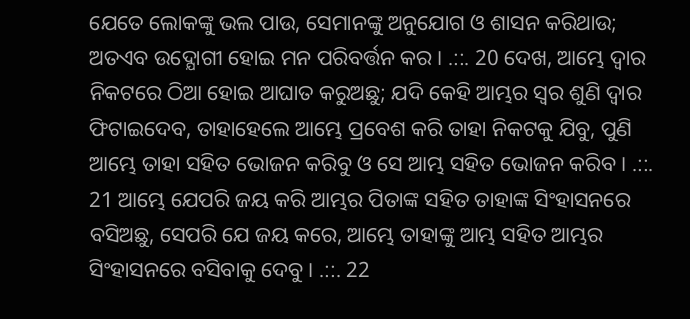ଯେତେ ଲୋକଙ୍କୁ ଭଲ ପାଉ, ସେମାନଙ୍କୁ ଅନୁଯୋଗ ଓ ଶାସନ କରିଥାଉ; ଅତଏବ ଉଦ୍ଯୋଗୀ ହୋଇ ମନ ପରିବର୍ତ୍ତନ କର । .::. 20 ଦେଖ, ଆମ୍ଭେ ଦ୍ଵାର ନିକଟରେ ଠିଆ ହୋଇ ଆଘାତ କରୁଅଛୁ; ଯଦି କେହି ଆମ୍ଭର ସ୍ଵର ଶୁଣି ଦ୍ଵାର ଫିଟାଇଦେବ, ତାହାହେଲେ ଆମ୍ଭେ ପ୍ରବେଶ କରି ତାହା ନିକଟକୁ ଯିବୁ, ପୁଣି ଆମ୍ଭେ ତାହା ସହିତ ଭୋଜନ କରିବୁ ଓ ସେ ଆମ୍ଭ ସହିତ ଭୋଜନ କରିବ । .::. 21 ଆମ୍ଭେ ଯେପରି ଜୟ କରି ଆମ୍ଭର ପିତାଙ୍କ ସହିତ ତାହାଙ୍କ ସିଂହାସନରେ ବସିଅଛୁ, ସେପରି ଯେ ଜୟ କରେ, ଆମ୍ଭେ ତାହାଙ୍କୁ ଆମ୍ଭ ସହିତ ଆମ୍ଭର ସିଂହାସନରେ ବସିବାକୁ ଦେବୁ । .::. 22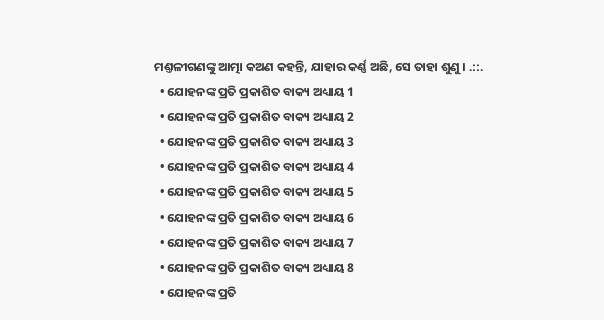ମଣ୍ତଳୀଗଣଙ୍କୁ ଆତ୍ମା କଅଣ କହନ୍ତି, ଯାହାର କର୍ଣ୍ଣ ଅଛି, ସେ ତାହା ଶୁଣୁ । .::.
  • ଯୋହନଙ୍କ ପ୍ରତି ପ୍ରକାଶିତ ବାକ୍ୟ ଅଧ୍ୟାୟ 1
  • ଯୋହନଙ୍କ ପ୍ରତି ପ୍ରକାଶିତ ବାକ୍ୟ ଅଧ୍ୟାୟ 2
  • ଯୋହନଙ୍କ ପ୍ରତି ପ୍ରକାଶିତ ବାକ୍ୟ ଅଧ୍ୟାୟ 3
  • ଯୋହନଙ୍କ ପ୍ରତି ପ୍ରକାଶିତ ବାକ୍ୟ ଅଧ୍ୟାୟ 4
  • ଯୋହନଙ୍କ ପ୍ରତି ପ୍ରକାଶିତ ବାକ୍ୟ ଅଧ୍ୟାୟ 5
  • ଯୋହନଙ୍କ ପ୍ରତି ପ୍ରକାଶିତ ବାକ୍ୟ ଅଧ୍ୟାୟ 6
  • ଯୋହନଙ୍କ ପ୍ରତି ପ୍ରକାଶିତ ବାକ୍ୟ ଅଧ୍ୟାୟ 7
  • ଯୋହନଙ୍କ ପ୍ରତି ପ୍ରକାଶିତ ବାକ୍ୟ ଅଧ୍ୟାୟ 8
  • ଯୋହନଙ୍କ ପ୍ରତି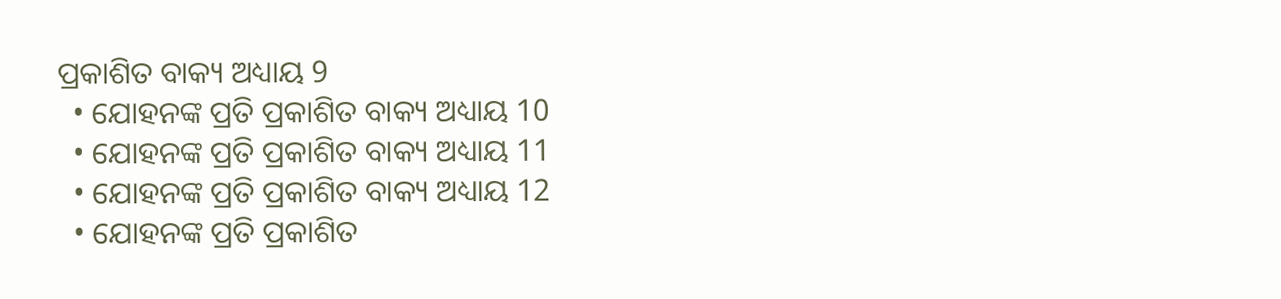ପ୍ରକାଶିତ ବାକ୍ୟ ଅଧ୍ୟାୟ 9
  • ଯୋହନଙ୍କ ପ୍ରତି ପ୍ରକାଶିତ ବାକ୍ୟ ଅଧ୍ୟାୟ 10
  • ଯୋହନଙ୍କ ପ୍ରତି ପ୍ରକାଶିତ ବାକ୍ୟ ଅଧ୍ୟାୟ 11
  • ଯୋହନଙ୍କ ପ୍ରତି ପ୍ରକାଶିତ ବାକ୍ୟ ଅଧ୍ୟାୟ 12
  • ଯୋହନଙ୍କ ପ୍ରତି ପ୍ରକାଶିତ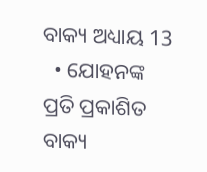ବାକ୍ୟ ଅଧ୍ୟାୟ 13
  • ଯୋହନଙ୍କ ପ୍ରତି ପ୍ରକାଶିତ ବାକ୍ୟ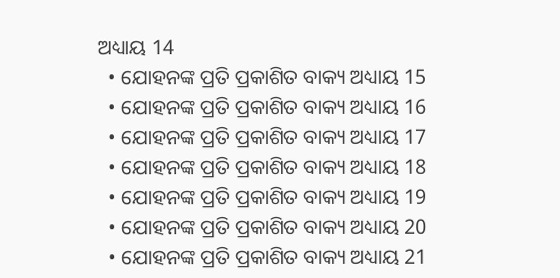ଅଧ୍ୟାୟ 14
  • ଯୋହନଙ୍କ ପ୍ରତି ପ୍ରକାଶିତ ବାକ୍ୟ ଅଧ୍ୟାୟ 15
  • ଯୋହନଙ୍କ ପ୍ରତି ପ୍ରକାଶିତ ବାକ୍ୟ ଅଧ୍ୟାୟ 16
  • ଯୋହନଙ୍କ ପ୍ରତି ପ୍ରକାଶିତ ବାକ୍ୟ ଅଧ୍ୟାୟ 17
  • ଯୋହନଙ୍କ ପ୍ରତି ପ୍ରକାଶିତ ବାକ୍ୟ ଅଧ୍ୟାୟ 18
  • ଯୋହନଙ୍କ ପ୍ରତି ପ୍ରକାଶିତ ବାକ୍ୟ ଅଧ୍ୟାୟ 19
  • ଯୋହନଙ୍କ ପ୍ରତି ପ୍ରକାଶିତ ବାକ୍ୟ ଅଧ୍ୟାୟ 20
  • ଯୋହନଙ୍କ ପ୍ରତି ପ୍ରକାଶିତ ବାକ୍ୟ ଅଧ୍ୟାୟ 21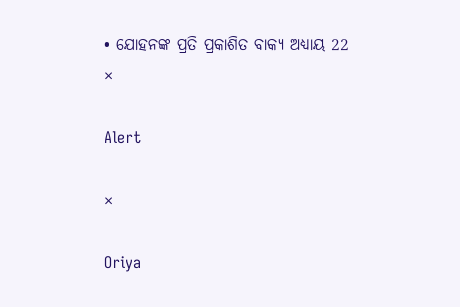• ଯୋହନଙ୍କ ପ୍ରତି ପ୍ରକାଶିତ ବାକ୍ୟ ଅଧ୍ୟାୟ 22
×

Alert

×

Oriya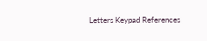Letters Keypad References